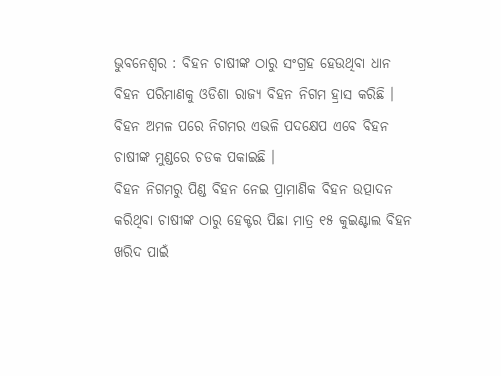ଭୁବନେଶ୍ୱର : ବିହନ ଚାଷୀଙ୍କ ଠାରୁ ସଂଗ୍ରହ ହେଉଥିବା ଧାନ ବିହନ ପରିମାଣକୁ ଓଡିଶା ରାଜ୍ୟ ବିହନ ନିଗମ ହ୍ରାସ କରିଛି । ବିହନ ଅମଳ ପରେ ନିଗମର ଏଭଳି ପଦକ୍ଷେପ ଏବେ ବିହନ ଚାଷୀଙ୍କ ମୁଣ୍ଡରେ ଚଡକ ପକାଇଛି ।
ବିହନ ନିଗମରୁ ପିଣ୍ଡ ବିହନ ନେଇ ପ୍ରାମାଣିକ ବିହନ ଉତ୍ପାଦନ କରିଥିବା ଚାଷୀଙ୍କ ଠାରୁ ହେକ୍ଟର ପିଛା ମାତ୍ର ୧୫ କୁଇଣ୍ଟାଲ ବିହନ ଖରିଦ ପାଇଁ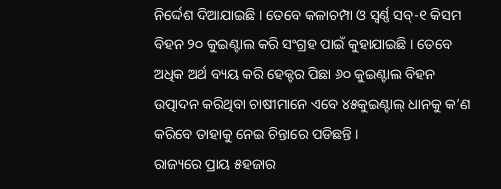ନିର୍ଦ୍ଦେଶ ଦିଆଯାଇଛି । ତେବେ କଳାଚମ୍ପା ଓ ସ୍ୱର୍ଣ୍ଣ ସବ୍-୧ କିସମ ବିହନ ୨୦ କୁଇଣ୍ଟାଲ କରି ସଂଗ୍ରହ ପାଇଁ କୁହାଯାଇଛି । ତେବେ ଅଧିକ ଅର୍ଥ ବ୍ୟୟ କରି ହେକ୍ଟର ପିଛା ୬୦ କୁଇଣ୍ଟାଲ ବିହନ ଉତ୍ପାଦନ କରିଥିବା ଚାଷୀମାନେ ଏବେ ୪୫କୁଇଣ୍ଟାଲ୍ ଧାନକୁ କ’ଣ କରିବେ ତାହାକୁ ନେଇ ଚିନ୍ତାରେ ପଡିଛନ୍ତି ।
ରାଜ୍ୟରେ ପ୍ରାୟ ୫ହଜାର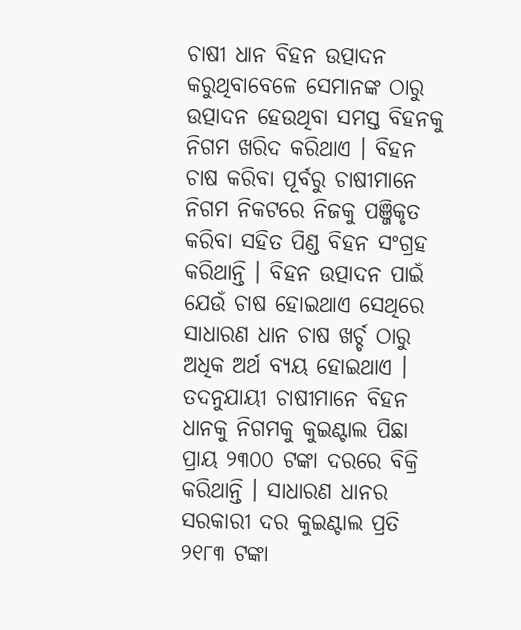ଚାଷୀ ଧାନ ବିହନ ଉତ୍ପାଦନ କରୁଥିବାବେଳେ ସେମାନଙ୍କ ଠାରୁ ଉତ୍ପାଦନ ହେଉଥିବା ସମସ୍ତ ବିହନକୁ ନିଗମ ଖରିଦ କରିଥାଏ । ବିହନ ଚାଷ କରିବା ପୂର୍ବରୁ ଚାଷୀମାନେ ନିଗମ ନିକଟରେ ନିଜକୁ ପଞ୍ଜିକୃତ କରିବା ସହିତ ପିଣ୍ଡ ବିହନ ସଂଗ୍ରହ କରିଥାନ୍ତି । ବିହନ ଉତ୍ପାଦନ ପାଇଁ ଯେଉଁ ଚାଷ ହୋଇଥାଏ ସେଥିରେ ସାଧାରଣ ଧାନ ଚାଷ ଖର୍ଚ୍ଚ ଠାରୁ ଅଧିକ ଅର୍ଥ ବ୍ୟୟ ହୋଇଥାଏ । ତଦନୁଯାୟୀ ଚାଷୀମାନେ ବିହନ ଧାନକୁ ନିଗମକୁ କୁଇଣ୍ଟାଲ ପିଛା ପ୍ରାୟ ୨୩୦୦ ଟଙ୍କା ଦରରେ ବିକ୍ରି କରିଥାନ୍ତି । ସାଧାରଣ ଧାନର ସରକାରୀ ଦର କୁଇଣ୍ଟାଲ ପ୍ରତି ୨୧୮୩ ଟଙ୍କା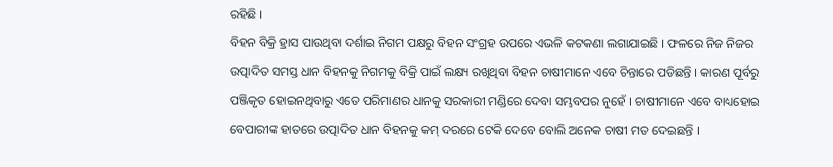ରହିଛି ।
ବିହନ ବିକ୍ରି ହ୍ରାସ ପାଉଥିବା ଦର୍ଶାଇ ନିଗମ ପକ୍ଷରୁ ବିହନ ସଂଗ୍ରହ ଉପରେ ଏଭଳି କଟକଣା ଲଗାଯାଇଛି । ଫଳରେ ନିଜ ନିଜର ଉତ୍ପାଦିତ ସମସ୍ତ ଧାନ ବିହନକୁ ନିଗମକୁ ବିକ୍ରି ପାଇଁ ଲକ୍ଷ୍ୟ ରଖିଥିବା ବିହନ ଚାଷୀମାନେ ଏବେ ଚିନ୍ତାରେ ପଡିଛନ୍ତି । କାରଣ ପୂର୍ବରୁ ପଞ୍ଜିକୃତ ହୋଇନଥିବାରୁ ଏତେ ପରିମାଣର ଧାନକୁ ସରକାରୀ ମଣ୍ଡିରେ ଦେବା ସମ୍ଭବପର ନୁହେଁ । ଚାଷୀମାନେ ଏବେ ବାଧ୍ୟହୋଇ ବେପାରୀଙ୍କ ହାତରେ ଉତ୍ପାଦିତ ଧାନ ବିହନକୁ କମ୍ ଦରରେ ଟେକି ଦେବେ ବୋଲି ଅନେକ ଚାଷୀ ମତ ଦେଇଛନ୍ତି ।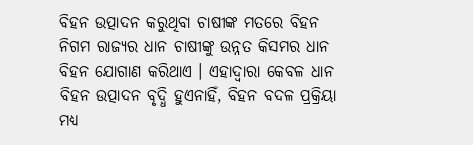ବିହନ ଉତ୍ପାଦନ କରୁଥିବା ଚାଷୀଙ୍କ ମତରେ ବିହନ ନିଗମ ରାଜ୍ୟର ଧାନ ଚାଷୀଙ୍କୁ ଉନ୍ନତ କିସମର ଧାନ ବିହନ ଯୋଗାଣ କରିଥାଏ । ଏହାଦ୍ୱାରା କେବଳ ଧାନ ବିହନ ଉତ୍ପାଦନ ବୃଦ୍ଧି ହୁଏନାହିଁ, ବିହନ ବଦଳ ପ୍ରକ୍ରିୟା ମଧ୍ୟ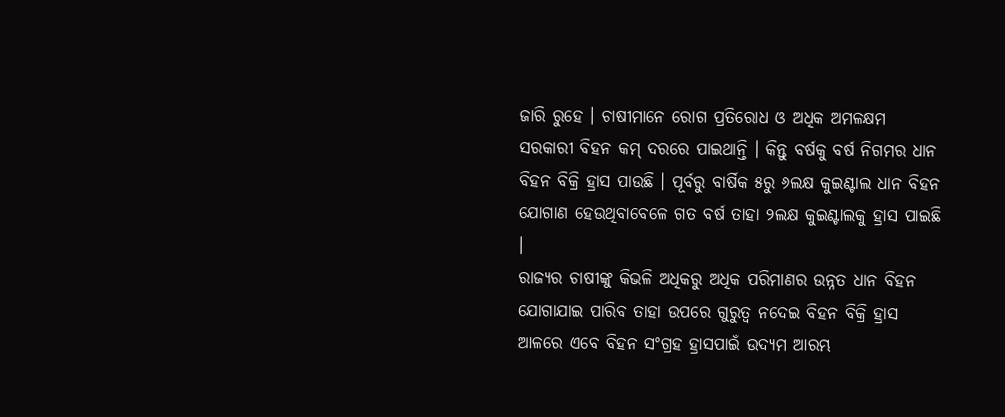ଜାରି ରୁହେ । ଚାଷୀମାନେ ରୋଗ ପ୍ରତିରୋଧ ଓ ଅଧିକ ଅମଳକ୍ଷମ ସରକାରୀ ବିହନ କମ୍ ଦରରେ ପାଇଥାନ୍ତି । କିନ୍ତୁ ବର୍ଷକୁ ବର୍ଷ ନିଗମର ଧାନ ବିହନ ବିକ୍ରି ହ୍ରାସ ପାଉଛି । ପୂର୍ବରୁ ବାର୍ଷିକ ୫ରୁ ୬ଲକ୍ଷ କୁଇଣ୍ଟାଲ ଧାନ ବିହନ ଯୋଗାଣ ହେଉଥିବାବେଳେ ଗତ ବର୍ଷ ତାହା ୨ଲକ୍ଷ କୁଇଣ୍ଟାଲକୁ ହ୍ରାସ ପାଇଛି ।
ରାଜ୍ୟର ଚାଷୀଙ୍କୁ କିଭଳି ଅଧିକରୁ ଅଧିକ ପରିମାଣର ଉନ୍ନତ ଧାନ ବିହନ ଯୋଗାଯାଇ ପାରିବ ତାହା ଉପରେ ଗୁରୁତ୍ୱ ନଦେଇ ବିହନ ବିକ୍ରି ହ୍ରାସ ଆଳରେ ଏବେ ବିହନ ସଂଗ୍ରହ ହ୍ରାସପାଇଁ ଉଦ୍ୟମ ଆରମ୍ଭ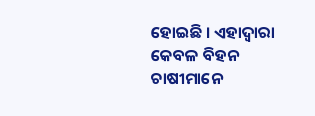ହୋଇଛି । ଏହାଦ୍ୱାରା କେବଳ ବିହନ ଚାଷୀମାନେ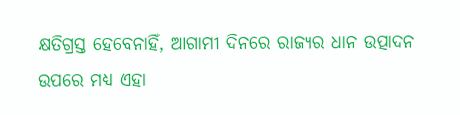କ୍ଷତିଗ୍ରସ୍ତ ହେବେନାହିଁ, ଆଗାମୀ ଦିନରେ ରାଜ୍ୟର ଧାନ ଉତ୍ପାଦନ ଉପରେ ମଧ୍ୟ ଏହା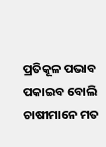ପ୍ରତିକୂଳ ପଭାବ ପକାଇବ ବୋଲି ଚାଷୀମାନେ ମତ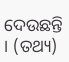ଦେଉଛନ୍ତି । (ତଥ୍ୟ)